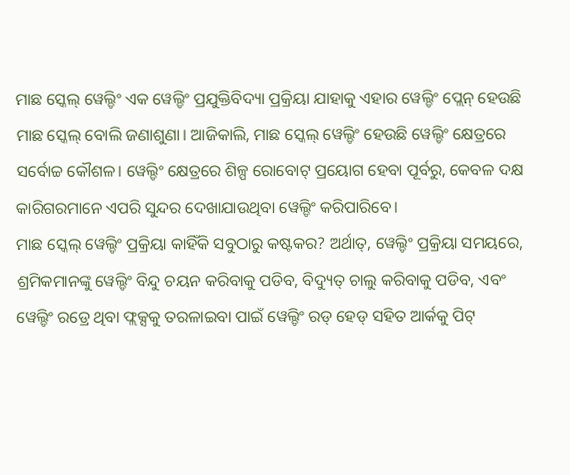ମାଛ ସ୍କେଲ୍ ୱେଲ୍ଡିଂ ଏକ ୱେଲ୍ଡିଂ ପ୍ରଯୁକ୍ତିବିଦ୍ୟା ପ୍ରକ୍ରିୟା ଯାହାକୁ ଏହାର ୱେଲ୍ଡିଂ ପ୍ଲେନ୍ ହେଉଛି ମାଛ ସ୍କେଲ୍ ବୋଲି ଜଣାଶୁଣା। ଆଜିକାଲି, ମାଛ ସ୍କେଲ୍ ୱେଲ୍ଡିଂ ହେଉଛି ୱେଲ୍ଡିଂ କ୍ଷେତ୍ରରେ ସର୍ବୋଚ୍ଚ କୌଶଳ। ୱେଲ୍ଡିଂ କ୍ଷେତ୍ରରେ ଶିଳ୍ପ ରୋବୋଟ୍ ପ୍ରୟୋଗ ହେବା ପୂର୍ବରୁ, କେବଳ ଦକ୍ଷ କାରିଗରମାନେ ଏପରି ସୁନ୍ଦର ଦେଖାଯାଉଥିବା ୱେଲ୍ଡିଂ କରିପାରିବେ।
ମାଛ ସ୍କେଲ୍ ୱେଲ୍ଡିଂ ପ୍ରକ୍ରିୟା କାହିଁକି ସବୁଠାରୁ କଷ୍ଟକର? ଅର୍ଥାତ୍, ୱେଲ୍ଡିଂ ପ୍ରକ୍ରିୟା ସମୟରେ, ଶ୍ରମିକମାନଙ୍କୁ ୱେଲ୍ଡିଂ ବିନ୍ଦୁ ଚୟନ କରିବାକୁ ପଡିବ, ବିଦ୍ୟୁତ୍ ଚାଲୁ କରିବାକୁ ପଡିବ, ଏବଂ ୱେଲ୍ଡିଂ ରଡ୍ରେ ଥିବା ଫ୍ଲକ୍ସକୁ ତରଳାଇବା ପାଇଁ ୱେଲ୍ଡିଂ ରଡ୍ ହେଡ୍ ସହିତ ଆର୍କକୁ ପିଟ୍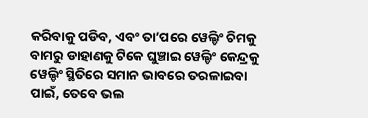କରିବାକୁ ପଡିବ, ଏବଂ ତା’ପରେ ୱେଲ୍ଡିଂ ଚିମକୁ ବାମରୁ ଡାହାଣକୁ ଟିକେ ଘୁଞ୍ଚାଇ ୱେଲ୍ଡିଂ କେନ୍ଦ୍ରକୁ ୱେଲ୍ଡିଂ ସ୍ଥିତିରେ ସମାନ ଭାବରେ ତରଳାଇବା ପାଇଁ, ତେବେ ଭଲ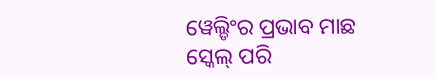ୱେଲ୍ଡିଂର ପ୍ରଭାବ ମାଛ ସ୍କେଲ୍ ପରି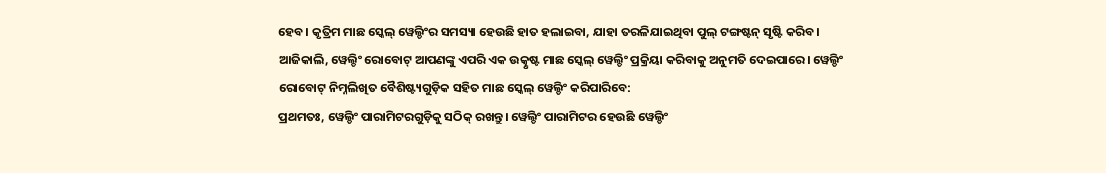ହେବ। କୃତ୍ରିମ ମାଛ ସ୍କେଲ୍ ୱେଲ୍ଡିଂର ସମସ୍ୟା ହେଉଛି ହାତ ହଲାଇବା, ଯାହା ତରଳିଯାଇଥିବା ପୁଲ୍ ଟଙ୍ଗଷ୍ଟନ୍ ସୃଷ୍ଟି କରିବ।
ଆଜିକାଲି, ୱେଲ୍ଡିଂ ରୋବୋଟ୍ ଆପଣଙ୍କୁ ଏପରି ଏକ ଉତ୍କୃଷ୍ଟ ମାଛ ସ୍କେଲ୍ ୱେଲ୍ଡିଂ ପ୍ରକ୍ରିୟା କରିବାକୁ ଅନୁମତି ଦେଇପାରେ। ୱେଲ୍ଡିଂ ରୋବୋଟ୍ ନିମ୍ନଲିଖିତ ବୈଶିଷ୍ଟ୍ୟଗୁଡ଼ିକ ସହିତ ମାଛ ସ୍କେଲ୍ ୱେଲ୍ଡିଂ କରିପାରିବେ:
ପ୍ରଥମତଃ, ୱେଲ୍ଡିଂ ପାରାମିଟରଗୁଡ଼ିକୁ ସଠିକ୍ ରଖନ୍ତୁ। ୱେଲ୍ଡିଂ ପାରାମିଟର ହେଉଛି ୱେଲ୍ଡିଂ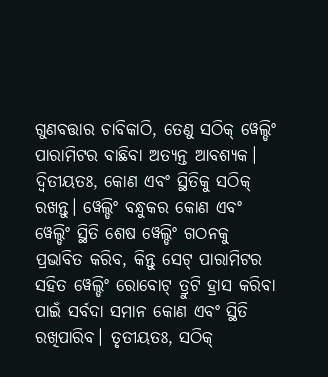ଗୁଣବତ୍ତାର ଚାବିକାଠି, ତେଣୁ ସଠିକ୍ ୱେଲ୍ଡିଂ ପାରାମିଟର ବାଛିବା ଅତ୍ୟନ୍ତ ଆବଶ୍ୟକ। ଦ୍ୱିତୀୟତଃ, କୋଣ ଏବଂ ସ୍ଥିତିକୁ ସଠିକ୍ ରଖନ୍ତୁ। ୱେଲ୍ଡିଂ ବନ୍ଧୁକର କୋଣ ଏବଂ ୱେଲ୍ଡିଂ ସ୍ଥିତି ଶେଷ ୱେଲ୍ଡିଂ ଗଠନକୁ ପ୍ରଭାବିତ କରିବ, କିନ୍ତୁ ସେଟ୍ ପାରାମିଟର ସହିତ ୱେଲ୍ଡିଂ ରୋବୋଟ୍ ତ୍ରୁଟି ହ୍ରାସ କରିବା ପାଇଁ ସର୍ବଦା ସମାନ କୋଣ ଏବଂ ସ୍ଥିତି ରଖିପାରିବ। ତୃତୀୟତଃ, ସଠିକ୍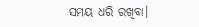ସମୟ ଧରି ରଖିବା।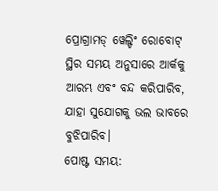ପ୍ରୋଗ୍ରାମଡ୍ ୱେଲ୍ଡିଂ ରୋବୋଟ୍ ସ୍ଥିର ସମୟ ଅନୁସାରେ ଆର୍କକୁ ଆରମ୍ଭ ଏବଂ ବନ୍ଦ କରିପାରିବ, ଯାହା ସୁଯୋଗକୁ ଭଲ ଭାବରେ ବୁଝିପାରିବ।
ପୋଷ୍ଟ ସମୟ: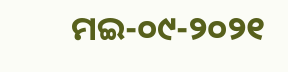ମଇ-୦୯-୨୦୨୧